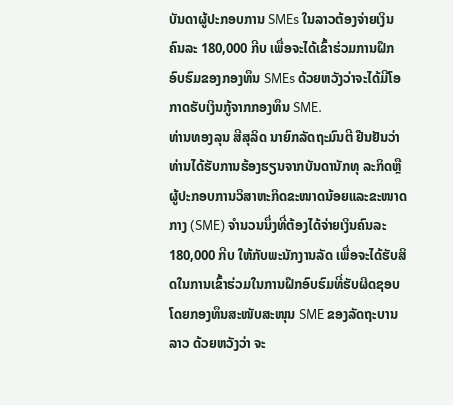ບັນດາຜູ້ປະກອບການ SMEs ໃນລາວຕ້ອງຈ່າຍເງິນຄົນລະ 180,000 ກີບ ເພື່ອຈະໄດ້ເຂົ້າຮ່ວມການຝຶກອົບຮົມຂອງກອງທຶນ SMEs ດ້ວຍຫວັງວ່າຈະໄດ້ມີໂອກາດຮັບເງິນກູ້ຈາກກອງທຶນ SME.
ທ່ານທອງລຸນ ສີສຸລິດ ນາຍົກລັດຖະມົນຕີ ຢືນຢັນວ່າ ທ່ານໄດ້ຮັບການຮ້ອງຮຽນຈາກບັນດານັກທຸ ລະກິດຫຼືຜູ້ປະກອບການວິສາຫະກິດຂະໜາດນ້ອຍແລະຂະໜາດກາງ (SME) ຈຳນວນນຶ່ງທີ່ຕ້ອງໄດ້ຈ່າຍເງິນຄົນລະ 180,000 ກີບ ໃຫ້ກັບພະນັກງານລັດ ເພື່ອຈະໄດ້ຮັບສິດໃນການເຂົ້າຮ່ວມໃນການຝຶກອົບຮົມທີ່ຮັບຜິດຊອບໂດຍກອງທຶນສະໜັບສະໜຸນ SME ຂອງລັດຖະບານລາວ ດ້ວຍຫວັງວ່າ ຈະ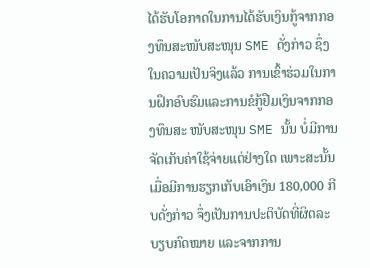ໄດ້ຮັບໂອກາດໃນການໄດ້ຮັບເງິນກູ້ຈາກກອງທຶນສະໜັບສະໜຸນ SME ດັ່ງກ່າວ ຊຶ່ງໃນຄວາມເປັນຈິງແລ້ວ ການເຂົ້າຮ່ວມໃນການຝຶກອົບຮົມແລະການຂໍກູ້ຢືມເງິນຈາກກອງທຶນສະ ໜັບສະໜຸນ SME ນັ້ນ ບໍ່ມີການຈັດເກັບຄ່າໃຊ້ຈ່າຍແຕ່ຢ່າງໃດ ເພາະສະນັ້ນ ເມື່ອມີການຮຽກເກັບເອົາເງິນ 180,000 ກີບດັ່ງກ່າວ ຈຶ່ງເປັນການປະຕິບັດທີ່ຜິດລະບຽບກົດໝາຍ ແລະຈາກການ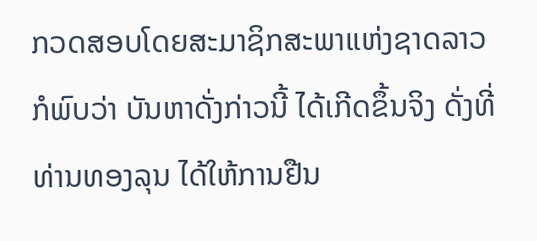ກວດສອບໂດຍສະມາຊິກສະພາແຫ່ງຊາດລາວ ກໍພົບວ່າ ບັນຫາດັ່ງກ່າວນີ້ ໄດ້ເກີດຂຶ້ນຈິງ ດັ່ງທີ່ ທ່ານທອງລຸນ ໄດ້ໃຫ້ການຢືນ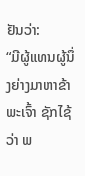ຢັນວ່າ:
“ມີຜູ້ແທນຜູ້ນຶ່ງຍ່າງມາຫາຂ້າພະເຈົ້າ ຊັກໄຊ້ວ່າ ພ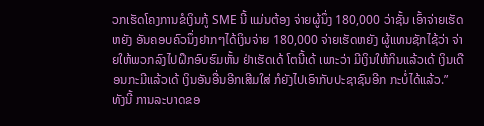ວກເຮັດໂຄງການຂໍເງິນກູ້ SME ນີ້ ແມ່ນຕ້ອງ ຈ່າຍຜູ້ນຶ່ງ 180,000 ວ່າຊັ້ນ ເອົ້າຈ່າຍເຮັດຫຍັງ ອັນຄອບຄົວນຶ່ງຢາກໆໄດ້ເງິນຈ່າຍ 180,000 ຈ່າຍເຮັດຫຍັງ ຜູ້ແທນຊັກໄຊ້ວ່າ ຈ່າຍໃຫ້ພວກລົງໄປຝຶກອົບຮົມຫັ້ນ ຢ່າເຮັດເດ້ ໂຕນີ້ເດ້ ເພາະວ່າ ມີເງິນໃຫ້ກິນແລ້ວເດ້ ເງິນເດືອນກະມີແລ້ວເດ້ ເງິນອັນອື່ນອີກເສີມໃສ່ ກໍຍັງໄປເອົາກັບປະຊາຊົນອີກ ກະບໍ່ໄດ້ແລ້ວ.”
ທັງນີ້ ການລະບາດຂອ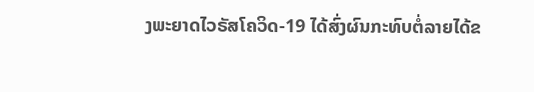ງພະຍາດໄວຣັສໂຄວິດ-19 ໄດ້ສົ່ງຜົນກະທົບຕໍ່ລາຍໄດ້ຂ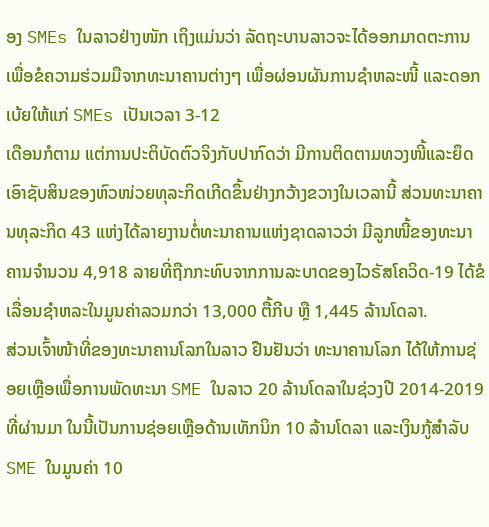ອງ SMEs ໃນລາວຢ່າງໜັກ ເຖິງແມ່ນວ່າ ລັດຖະບານລາວຈະໄດ້ອອກມາດຕະການເພື່ອຂໍຄວາມຮ່ວມມືຈາກທະນາຄານຕ່າງໆ ເພື່ອຜ່ອນຜັນການຊຳຫລະໜີ້ ແລະດອກເບ້ຍໃຫ້ແກ່ SMEs ເປັນເວລາ 3-12
ເດືອນກໍຕາມ ແຕ່ການປະຕິບັດຕົວຈິງກັບປາກົດວ່າ ມີການຕິດຕາມທວງໜີ້ແລະຍຶດເອົາຊັບສິນຂອງຫົວໜ່ວຍທຸລະກິດເກີດຂຶ້ນຢ່າງກວ້າງຂວາງໃນເວລານີ້ ສ່ວນທະນາຄານທຸລະກິດ 43 ແຫ່ງໄດ້ລາຍງານຕໍ່ທະນາຄານແຫ່ງຊາດລາວວ່າ ມີລູກໜີ້ຂອງທະນາຄານຈຳນວນ 4,918 ລາຍທີ່ຖືກກະທົບຈາກການລະບາດຂອງໄວຣັສໂຄວິດ-19 ໄດ້ຂໍເລື່ອນຊຳຫລະໃນມູນຄ່າລວມກວ່າ 13,000 ຕື້ກີບ ຫຼື 1,445 ລ້ານໂດລາ.
ສ່ວນເຈົ້າໜ້າທີ່ຂອງທະນາຄານໂລກໃນລາວ ຢືນຢັນວ່າ ທະນາຄານໂລກ ໄດ້ໃຫ້ການຊ່ອຍເຫຼືອເພື່ອການພັດທະນາ SME ໃນລາວ 20 ລ້ານໂດລາໃນຊ່ວງປີ 2014-2019 ທີ່ຜ່ານມາ ໃນນີ້ເປັນການຊ່ອຍເຫຼືອດ້ານເທັກນິກ 10 ລ້ານໂດລາ ແລະເງິນກູ້ສຳລັບ SME ໃນມູນຄ່າ 10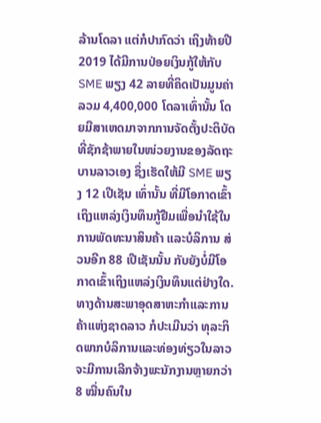ລ້ານໂດລາ ແຕ່ກໍປາກົດວ່າ ເຖິງທ້າຍປີ 2019 ໄດ້ມີການປ່ອຍເງິນກູ້ໃຫ້ກັບ SME ພຽງ 42 ລາຍທີ່ຄິດເປັນມູນຄ່າລວມ 4,400,000 ໂດລາເທົ່ານັ້ນ ໂດຍມີສາເຫດມາຈາກການຈັດຕັ້ງປະຕິບັດທີ່ຊັກຊ້າພາຍໃນໜ່ວຍງານຂອງລັດຖະບານລາວເອງ ຊຶ່ງເຮັດໃຫ້ມີ SME ພຽງ 12 ເປີເຊັນ ເທົ່ານັ້ນ ທີ່ມີໂອກາດເຂົ້າເຖິງແຫລ່ງເງິນທຶນກູ້ຢືມເພື່ອນຳໃຊ້ໃນການພັດທະນາສິນຄ້າ ແລະບໍລິການ ສ່ວນອີກ 88 ເປີເຊັນນັ້ນ ກັບຍັງບໍ່ມີໂອກາດເຂົ້າເຖິງແຫລ່ງເງິນທຶນແຕ່ຢ່າງໃດ.
ທາງດ້ານສະພາອຸດສາຫະກຳແລະການຄ້າແຫ່ງຊາດລາວ ກໍປະເມີນວ່າ ທຸລະກິດພາກບໍລິການແລະທ່ອງທ່ຽວໃນລາວ ຈະມີການເລີກຈ້າງພະນັກງານຫຼາຍກວ່າ 8 ໝື່ນຄົນໃນ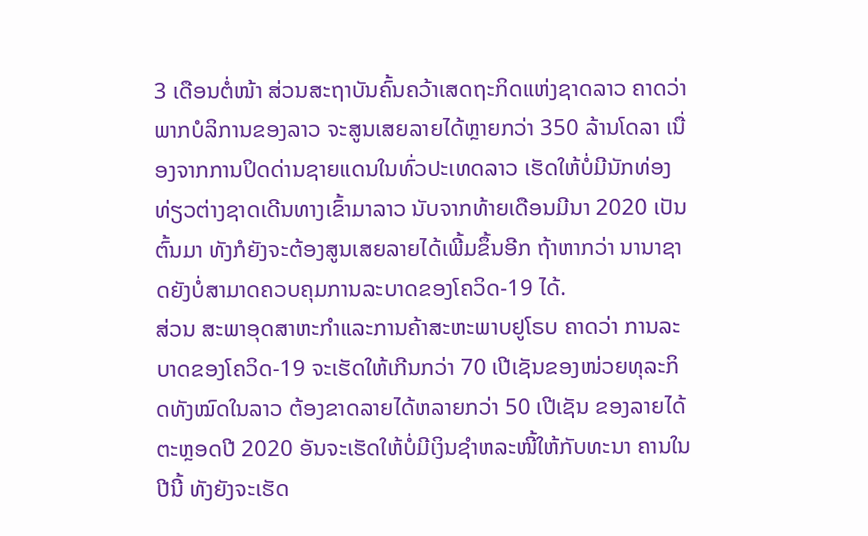3 ເດືອນຕໍ່ໜ້າ ສ່ວນສະຖາບັນຄົ້ນຄວ້າເສດຖະກິດແຫ່ງຊາດລາວ ຄາດວ່າ ພາກບໍລິການຂອງລາວ ຈະສູນເສຍລາຍໄດ້ຫຼາຍກວ່າ 350 ລ້ານໂດລາ ເນື່ອງຈາກການປິດດ່ານຊາຍແດນໃນທົ່ວປະເທດລາວ ເຮັດໃຫ້ບໍ່ມີນັກທ່ອງທ່ຽວຕ່າງຊາດເດີນທາງເຂົ້າມາລາວ ນັບຈາກທ້າຍເດືອນມີນາ 2020 ເປັນຕົ້ນມາ ທັງກໍຍັງຈະຕ້ອງສູນເສຍລາຍໄດ້ເພີ້ມຂຶ້ນອີກ ຖ້າຫາກວ່າ ນານາຊາດຍັງບໍ່ສາມາດຄວບຄຸມການລະບາດຂອງໂຄວິດ-19 ໄດ້.
ສ່ວນ ສະພາອຸດສາຫະກຳແລະການຄ້າສະຫະພາບຢູໂຣບ ຄາດວ່າ ການລະບາດຂອງໂຄວິດ-19 ຈະເຮັດໃຫ້ເກີນກວ່າ 70 ເປີເຊັນຂອງໜ່ວຍທຸລະກິດທັງໝົດໃນລາວ ຕ້ອງຂາດລາຍໄດ້ຫລາຍກວ່າ 50 ເປີເຊັນ ຂອງລາຍໄດ້ຕະຫຼອດປີ 2020 ອັນຈະເຮັດໃຫ້ບໍ່ມີເງິນຊຳຫລະໜີ້ໃຫ້ກັບທະນາ ຄານໃນປີນີ້ ທັງຍັງຈະເຮັດ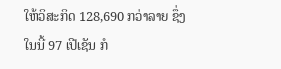ໃຫ້ວິສະກິດ 128,690 ກວ່າລາຍ ຊຶ່ງໃນນີ້ 97 ເປີເຊັນ ກໍ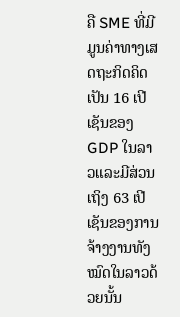ຄື SME ທີ່ມີມູນຄ່າທາງເສດຖະກິດຄິດເປັນ 16 ເປີເຊັນຂອງ GDP ໃນລາວແລະມີສ່ວນເຖິງ 63 ເປີເຊັນຂອງການຈ້າງງານທັງໝົດໃນລາວດ້ວຍນັ້ນ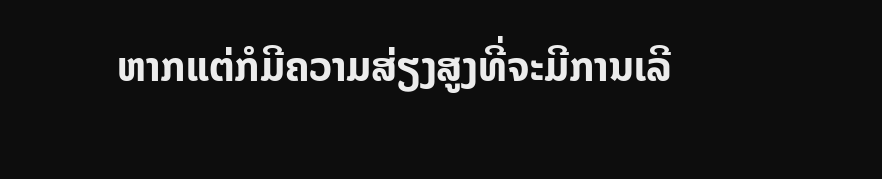ຫາກແຕ່ກໍມີຄວາມສ່ຽງສູງທີ່ຈະມີການເລີ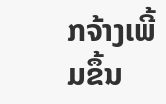ກຈ້າງເພີ້ມຂຶ້ນ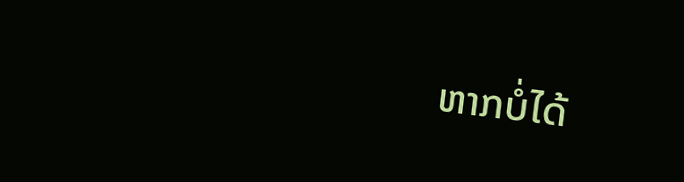ຫາກບໍ່ໄດ້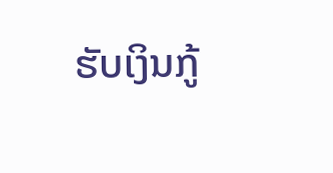ຮັບເງິນກູ້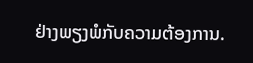ຢ່າງພຽງພໍກັບຄວາມຕ້ອງການ.